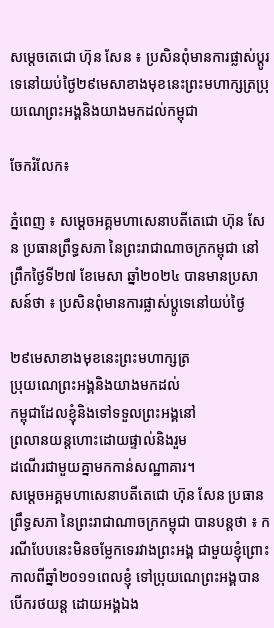សម្តេចតេជោ ហ៊ុន សែន ៖ ប្រសិនពុំមានការផ្លាស់ប្តូរទេនៅយប់ថ្ងៃ២៩មេសាខាងមុខនេះព្រះមហាក្សត្រប្រុយណេព្រះអង្គនិងយាងមកដល់កម្ពុជា

ចែករំលែក៖

ភ្នំពេញ ៖ សម្តេចអគ្គមហាសេនាបតីតេជោ ហ៊ុន សែន ប្រធានព្រឹទ្ធសភា នៃព្រះរាជាណាចក្រកម្ពុជា នៅព្រឹកថ្ងៃទី២៧ ខែមេសា ឆ្នាំ២០២៤ បានមានប្រសាសន៍ថា ៖ ប្រសិនពុំមានការផ្លាស់ប្តូទេនៅយប់ថ្ងៃ

២៩មេសាខាងមុខនេះព្រះមហាក្សត្រ
ប្រុយណេព្រះអង្គនិងយាងមកដល់
កម្ពុជាដែលខ្ញុំនិងទៅទទួលព្រះអង្គនៅ
ព្រលានយន្តហោះដោយផ្ទាល់និងរួម
ដណើរជាមួយគ្នាមកកាន់សណ្ឋាគារ។
សម្តេចអគ្គមហាសេនាបតីតេជោ ហ៊ុន សែន ប្រធានព្រឹទ្ធសភា នៃព្រះរាជាណាចក្រកម្ពុជា បានបន្តថា ៖ ករណីបែបនេះមិនចម្លែកទេរវាងព្រះអង្គ ជាមួយខ្ញុំព្រោះកាលពីឆ្នាំ២០១១ពេលខ្ញុំ ទៅប្រុយណេព្រះអង្គបានបើករថយន្ត ដោយអង្គឯង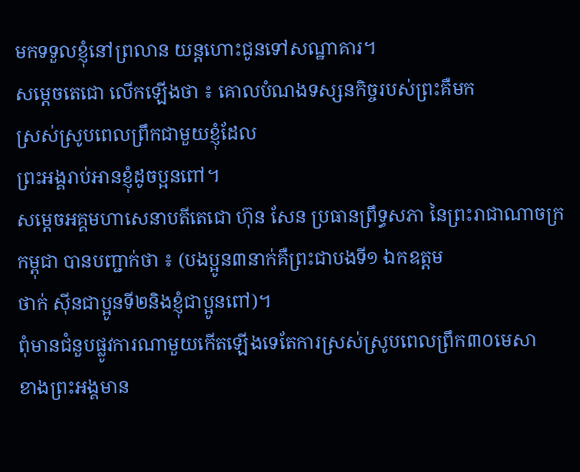មកទទួលខ្ញុំនៅព្រលាន យន្តហោះជូនទៅសណ្ឋាគារ។
សម្តេចតេជោ លើកឡើងថា ៖ គោលបំណងទស្សនកិច្ចរបស់ព្រះគឺមក
ស្រស់ស្រូបពេលព្រឹកជាមួយខ្ញុំដែល
ព្រះអង្គរាប់អានខ្ញុំដូចប្អនពៅ។
សម្តេចអគ្គមហាសេនាបតីតេជោ ហ៊ុន សែន ប្រធានព្រឹទ្ធសភា នៃព្រះរាជាណាចក្រកម្ពុជា បានបញ្ជាក់ថា ៖ (បងប្អូន៣នាក់គឺព្រះជាបងទី១ ឯកឧត្តម
ថាក់ សុីនជាប្អូនទី២និងខ្ញុំជាប្អូនពៅ)។
ពុំមានជំនួបផ្លូវការណាមួយកើតឡើងទេតែការស្រស់ស្រូបពេលព្រឹក៣០មេសា
ខាងព្រះអង្គមាន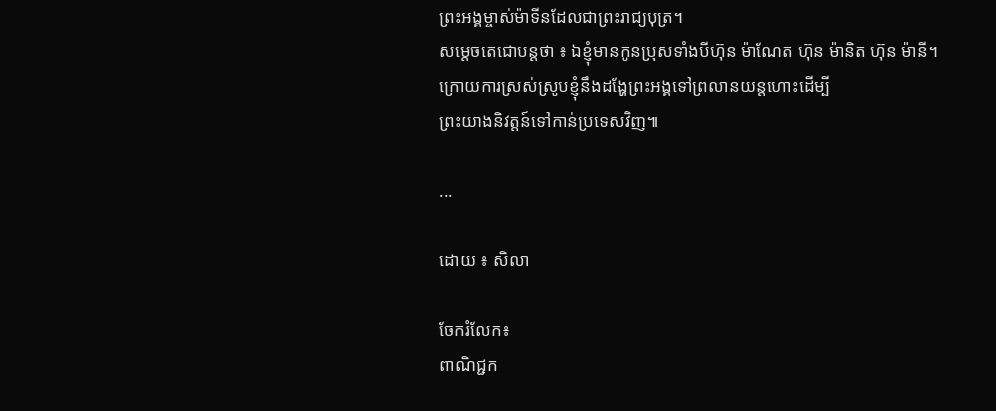ព្រះអង្គម្ចាស់ម៉ាទីនដែលជាព្រះរាជ្យបុត្រ។
សម្តេចតេជោបន្តថា ៖ ឯខ្ញុំមានកូនប្រុសទាំងបីហ៊ុន ម៉ាណែត ហ៊ុន ម៉ានិត ហ៊ុន ម៉ានី។
ក្រោយការស្រស់ស្រូបខ្ញុំនឹងដង្ហែព្រះអង្គទៅព្រលានយន្តហោះដើម្បី
ព្រះយាងនិវត្តន៍ទៅកាន់ប្រទេសវិញ៕

...

ដោយ ៖ សិលា

ចែករំលែក៖
ពាណិជ្ជក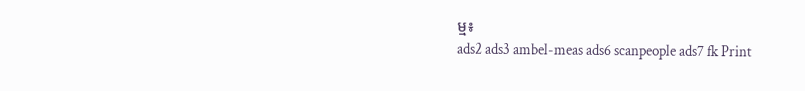ម្ម៖
ads2 ads3 ambel-meas ads6 scanpeople ads7 fk Print